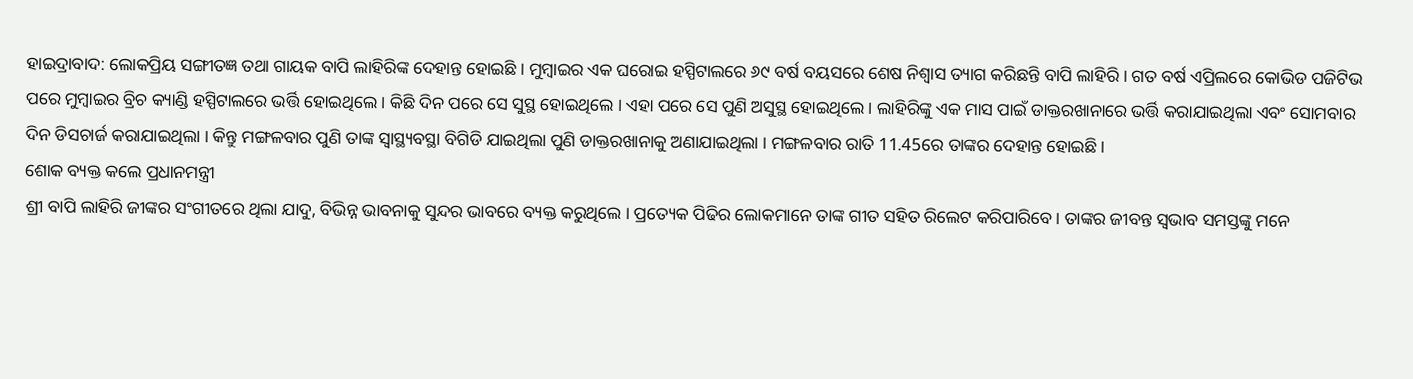ହାଇଦ୍ରାବାଦ: ଲୋକପ୍ରିୟ ସଙ୍ଗୀତଜ୍ଞ ତଥା ଗାୟକ ବାପି ଲାହିରିଙ୍କ ଦେହାନ୍ତ ହୋଇଛି । ମୁମ୍ବାଇର ଏକ ଘରୋଇ ହସ୍ପିଟାଲରେ ୬୯ ବର୍ଷ ବୟସରେ ଶେଷ ନିଶ୍ବାସ ତ୍ୟାଗ କରିଛନ୍ତି ବାପି ଲାହିରି । ଗତ ବର୍ଷ ଏପ୍ରିଲରେ କୋଭିଡ ପଜିଟିଭ ପରେ ମୁମ୍ବାଇର ବ୍ରିଚ କ୍ୟାଣ୍ଡି ହସ୍ପିଟାଲରେ ଭର୍ତ୍ତି ହୋଇଥିଲେ । କିଛି ଦିନ ପରେ ସେ ସୁସ୍ଥ ହୋଇଥିଲେ । ଏହା ପରେ ସେ ପୁଣି ଅସୁସ୍ଥ ହୋଇଥିଲେ । ଲାହିରିଙ୍କୁ ଏକ ମାସ ପାଇଁ ଡାକ୍ତରଖାନାରେ ଭର୍ତ୍ତି କରାଯାଇଥିଲା ଏବଂ ସୋମବାର ଦିନ ଡିସଚାର୍ଜ କରାଯାଇଥିଲା । କିନ୍ତୁ ମଙ୍ଗଳବାର ପୁଣି ତାଙ୍କ ସ୍ୱାସ୍ଥ୍ୟବସ୍ଥା ବିଗିଡି ଯାଇଥିଲା ପୁଣି ଡାକ୍ତରଖାନାକୁ ଅଣାଯାଇଥିଲା । ମଙ୍ଗଳବାର ରାତି 11.45ରେ ତାଙ୍କର ଦେହାନ୍ତ ହୋଇଛି।
ଶୋକ ବ୍ୟକ୍ତ କଲେ ପ୍ରଧାନମନ୍ତ୍ରୀ
ଶ୍ରୀ ବାପି ଲାହିରି ଜୀଙ୍କର ସଂଗୀତରେ ଥିଲା ଯାଦୁ, ବିଭିନ୍ନ ଭାବନାକୁ ସୁନ୍ଦର ଭାବରେ ବ୍ୟକ୍ତ କରୁଥିଲେ । ପ୍ରତ୍ୟେକ ପିଢିର ଲୋକମାନେ ତାଙ୍କ ଗୀତ ସହିତ ରିଲେଟ କରିପାରିବେ । ତାଙ୍କର ଜୀବନ୍ତ ସ୍ବଭାବ ସମସ୍ତଙ୍କୁ ମନେ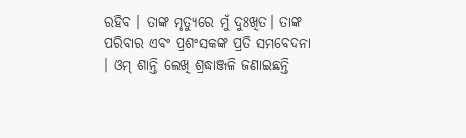ରହିବ । ତାଙ୍କ ମୃତ୍ୟୁରେ ମୁଁ ଦୁଃଖିତ। ତାଙ୍କ ପରିବାର ଏବଂ ପ୍ରଶଂସକଙ୍କ ପ୍ରତି ସମବେଦନା । ଓମ୍ ଶାନ୍ତି ଲେଖି ଶ୍ରଦ୍ଧାଞ୍ଜଳି ଜଣାଇଛନ୍ତି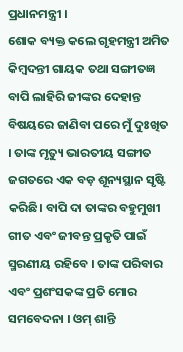ପ୍ରଧାନମନ୍ତ୍ରୀ ।
ଶୋକ ବ୍ୟକ୍ତ କଲେ ଗୃହମନ୍ତ୍ରୀ ଅମିତ
କିମ୍ବଦନ୍ତୀ ଗାୟକ ତଥା ସଙ୍ଗୀତଜ୍ଞ ବାପି ଲାହିରି ଜୀଙ୍କର ଦେହାନ୍ତ ବିଷୟରେ ଜାଣିବା ପରେ ମୁଁ ଦୁଃଖିତ । ତାଙ୍କ ମୃତ୍ୟୁ ଭାରତୀୟ ସଙ୍ଗୀତ ଜଗତରେ ଏକ ବଡ଼ ଶୂନ୍ୟସ୍ଥାନ ସୃଷ୍ଟି କରିଛି। ବାପି ଦା ତାଙ୍କର ବହୁମୁଖୀ ଗୀତ ଏବଂ ଜୀବନ୍ତ ପ୍ରକୃତି ପାଇଁ ସ୍ମରଣୀୟ ରହିବେ । ତାଙ୍କ ପରିବାର ଏବଂ ପ୍ରଶଂସକଙ୍କ ପ୍ରତି ମୋର ସମବେଦନା । ଓମ୍ ଶାନ୍ତି